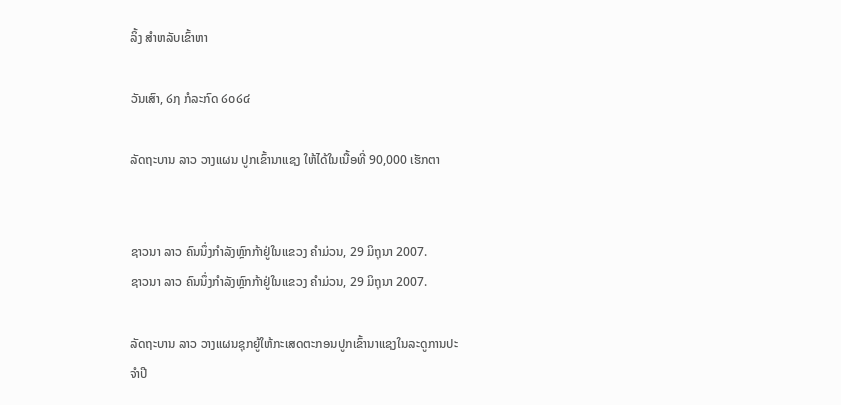ລິ້ງ ສຳຫລັບເຂົ້າຫາ

ວັນເສົາ, ໒໗ ກໍລະກົດ ໒໐໒໔

ລັດຖະບານ ລາວ ວາງແຜນ ປູກເຂົ້ານາແຊງ ໃຫ້ໄດ້ໃນເນື້ອທີ່ 90,000 ເຮັກຕາ


ຊາວນາ ລາວ ຄົນນຶ່ງກຳລັງຫຼົກກ້າຢູ່ໃນແຂວງ ຄຳມ່ວນ, 29 ມິຖຸນາ 2007.
ຊາວນາ ລາວ ຄົນນຶ່ງກຳລັງຫຼົກກ້າຢູ່ໃນແຂວງ ຄຳມ່ວນ, 29 ມິຖຸນາ 2007.

ລັດຖະບານ ລາວ ວາງແຜນຊຸກຍູ້ໃຫ້ກະເສດຕະກອນປູກເຂົ້ານາແຊງໃນລະດູການປະ
ຈຳປີ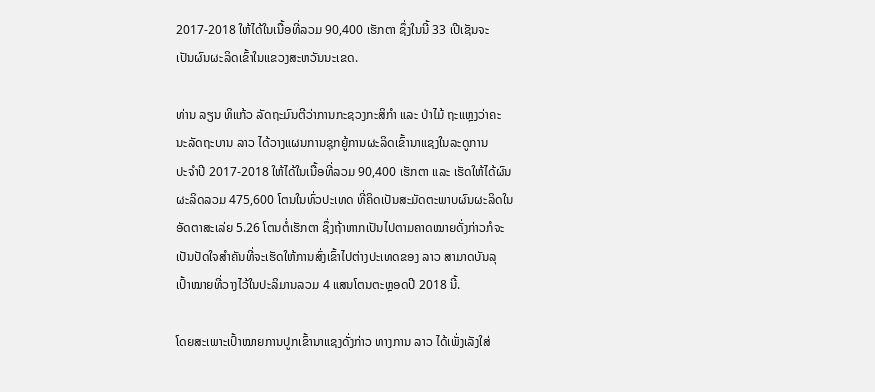2017-2018 ໃຫ້ໄດ້ໃນເນື້ອທີ່ລວມ 90,400 ເຮັກຕາ ຊຶ່ງໃນນີ້ 33 ເປີເຊັນຈະ
ເປັນຜົນຜະລິດເຂົ້າໃນແຂວງສະຫວັນນະເຂດ.

ທ່ານ ລຽນ ທິແກ້ວ ລັດຖະມົນຕີວ່າການກະຊວງກະສິກຳ ແລະ ປ່າໄມ້ ຖະແຫຼງວ່າຄະ
ນະລັດຖະບານ ລາວ ໄດ້ວາງແຜນການຊຸກຍູ້ການຜະລິດເຂົ້ານາແຊງໃນລະດູການ
ປະຈຳປີ 2017-2018 ໃຫ້ໄດ້ໃນເນື້ອທີ່ລວມ 90,400 ເຮັກຕາ ແລະ ເຮັດໃຫ້ໄດ້ຜົນ
ຜະລິດລວມ 475,600 ໂຕນໃນທົ່ວປະເທດ ທີ່ຄິດເປັນສະມັດຕະພາບຜົນຜະລິດໃນ
ອັດຕາສະເລ່ຍ 5.26 ໂຕນຕໍ່ເຮັກຕາ ຊຶ່ງຖ້າຫາກເປັນໄປຕາມຄາດໝາຍດັ່ງກ່າວກໍຈະ
ເປັນປັດໃຈສຳຄັນທີ່ຈະເຮັດໃຫ້ການສົ່ງເຂົ້າໄປຕ່າງປະເທດຂອງ ລາວ ສາມາດບັນລຸ
ເປົ້າໝາຍທີ່ວາງໄວ້ໃນປະລິມານລວມ 4 ແສນໂຕນຕະຫຼອດປີ 2018 ນີ້.

ໂດຍສະເພາະເປົ້າໝາຍການປູກເຂົ້ານາແຊງດັ່ງກ່າວ ທາງການ ລາວ ໄດ້ເພັ່ງເລັງໃສ່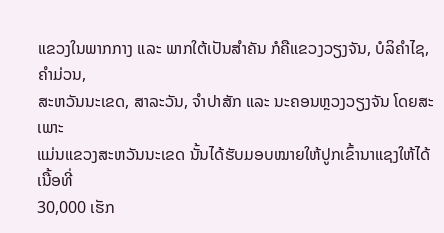ແຂວງໃນພາກກາງ ແລະ ພາກໃຕ້ເປັນສຳຄັນ ກໍຄືແຂວງວຽງຈັນ, ບໍລິຄຳໄຊ, ຄຳມ່ວນ,
ສະຫວັນນະເຂດ, ສາລະວັນ, ຈຳປາສັກ ແລະ ນະຄອນຫຼວງວຽງຈັນ ໂດຍສະເພາະ
ແມ່ນແຂວງສະຫວັນນະເຂດ ນັ້ນໄດ້ຮັບມອບໝາຍໃຫ້ປູກເຂົ້ານາແຊງໃຫ້ໄດ້ເນື້ອທີ່
30,000 ເຮັກ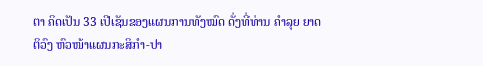ຕາ ຄິດເປັນ 33 ເປີເຊັນຂອງແຜນການທັງໝົດ ດັ່ງທີ່ທ່ານ ຄຳລຸຍ ຍາດ
ຕິວົງ ຫົວໜ້າແຜນກະສິກຳ-ປາ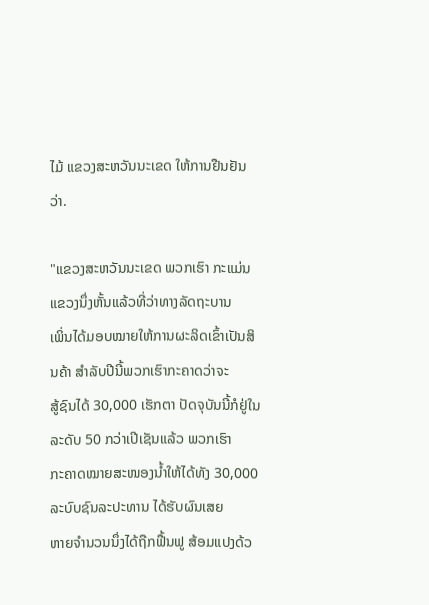ໄມ້ ແຂວງສະຫວັນນະເຂດ ໃຫ້ການຢືນຢັນວ່າ.

"ແຂວງສະຫວັນນະເຂດ ພວກເຮົາ ກະແມ່ນແຂວງນຶ່ງຫັ້ນແລ້ວທີ່ວ່າທາງລັດຖະບານ
ເພິ່ນໄດ້ມອບໝາຍໃຫ້ການຜະລິດເຂົ້າເປັນສິນຄ້າ ສຳລັບປີນີ້ພວກເຮົາກະຄາດວ່າຈະ
ສູ້ຊົນໄດ້ 30,000 ເຮັກຕາ ປັດຈຸບັນນີ້ກໍຢູ່ໃນລະດັບ 50 ກວ່າເປີເຊັນແລ້ວ ພວກເຮົາ
ກະຄາດໝາຍສະໜອງນໍ້າໃຫ້ໄດ້ທັງ 30,000 ລະບົບຊົນລະປະທານ ໄດ້ຮັບຜົນເສຍ
ຫາຍຈຳນວນນຶ່ງໄດ້ຖືກຟື້ນຟູ ສ້ອມແປງດ້ວ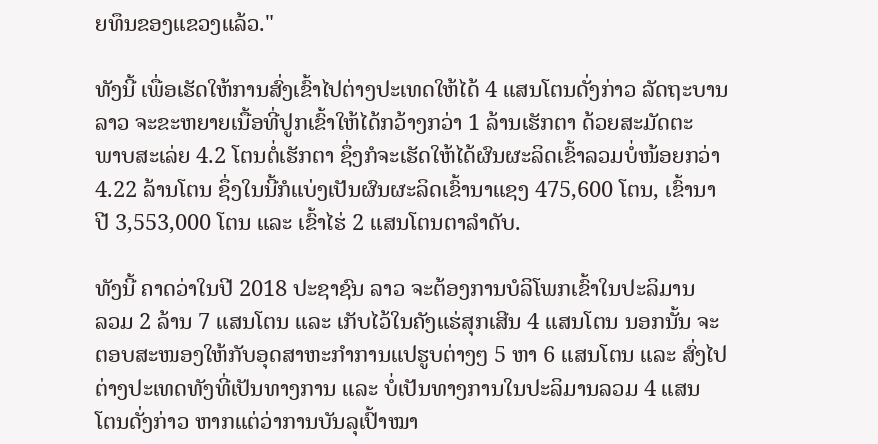ຍທຶນຂອງແຂວງແລ້ວ."

ທັງນີ້ ເພື່ອເຮັດໃຫ້ການສົ່ງເຂົ້າໄປຕ່າງປະເທດໃຫ້ໄດ້ 4 ແສນໂຕນດັ່ງກ່າວ ລັດຖະບານ
ລາວ ຈະຂະຫຍາຍເນື້ອທີ່ປູກເຂົ້າໃຫ້ໄດ້ກວ້າງກວ່າ 1 ລ້ານເຮັກຕາ ດ້ວຍສະມັດຕະ
ພາບສະເລ່ຍ 4.2 ໂຕນຕໍ່ເຮັກຕາ ຊຶ່ງກໍຈະເຮັດໃຫ້ໄດ້ຜົນຜະລິດເຂົ້າລວມບໍ່ໜ້ອຍກວ່າ
4.22 ລ້ານໂຕນ ຊຶ່ງໃນນີ້ກໍແບ່ງເປັນຜົນຜະລິດເຂົ້ານາແຊງ 475,600 ໂຕນ, ເຂົ້ານາ
ປີ 3,553,000 ໂຕນ ແລະ ເຂົ້າໄຮ່ 2 ແສນໂຕນຕາລຳດັບ.

ທັງນີ້ ຄາດວ່າໃນປີ 2018 ປະຊາຊົນ ລາວ ຈະຕ້ອງການບໍລິໂພກເຂົ້າໃນປະລິມານ
ລວມ 2 ລ້ານ 7 ແສນໂຕນ ແລະ ເກັບໄວ້ໃນຄັງແຮ່ສຸກເສີນ 4 ແສນໂຕນ ນອກນັ້ນ ຈະ
ຕອບສະໜອງໃຫ້ກັບອຸດສາຫະກຳການແປຮູບຕ່າງໆ 5 ຫາ 6 ແສນໂຕນ ແລະ ສົ່ງໄປ
ຕ່າງປະເທດທັງທີ່ເປັນທາງການ ແລະ ບໍ່ເປັນທາງການໃນປະລິມານລວມ 4 ແສນ
ໂຕນດັ່ງກ່າວ ຫາກແຕ່ວ່າການບັນລຸເປົ້າໝາ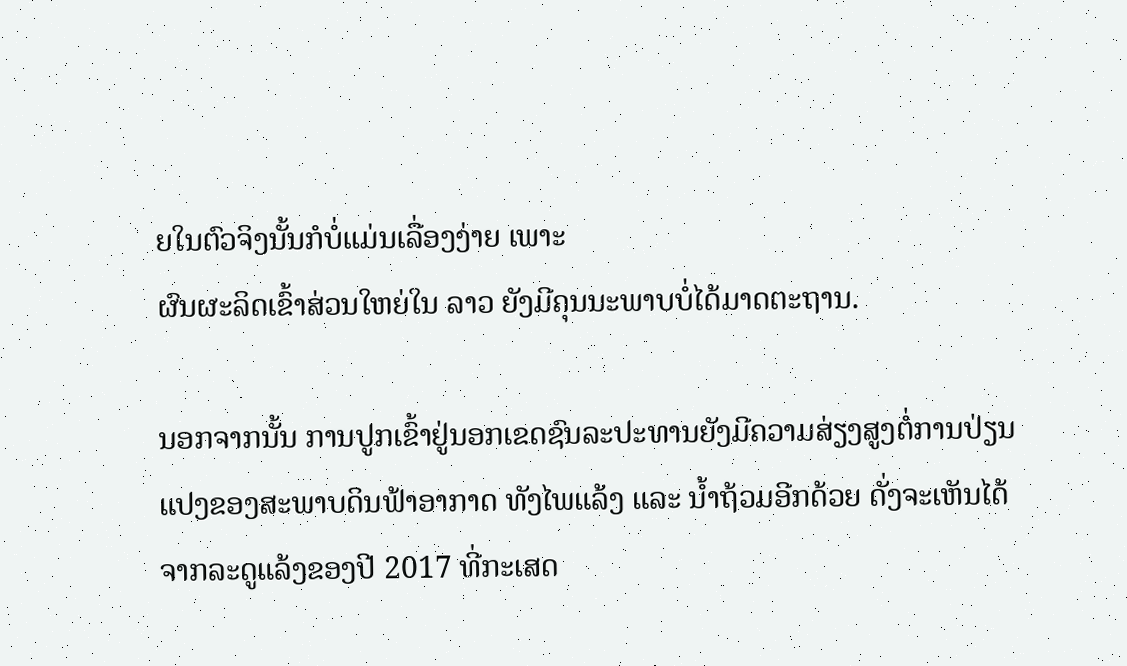ຍໃນຕົວຈິງນັ້ນກໍບໍ່ແມ່ນເລື່ອງງ່າຍ ເພາະ
ຜົນຜະລິດເຂົ້າສ່ວນໃຫຍ່ໃນ ລາວ ຍັງມີຄຸນນະພາບບໍ່ໄດ້ມາດຕະຖານ.

ນອກຈາກນັ້ນ ການປູກເຂົ້າຢູ່ນອກເຂດຊົນລະປະທານຍັງມີຄວາມສ່ຽງສູງຕໍ່ການປ່ຽນ
ແປງຂອງສະພາບດິນຟ້າອາກາດ ທັງໄພແລ້ງ ແລະ ນໍ້າຖ້ວມອີກດ້ວຍ ດັ່ງຈະເຫັນໄດ້
ຈາກລະດູແລ້ງຂອງປີ 2017 ທີ່ກະເສດ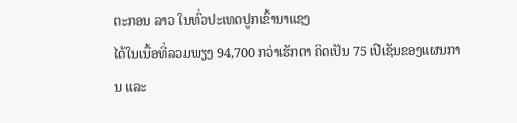ຕະກອນ ລາວ ໃນທົ່ວປະເທດປູກເຂົ້ານາແຊງ
ໄດ້ໃນເນື້ອທີ່ລວມພຽງ 94,700 ກວ່າເຮັກຕາ ຄິດເປັນ 75 ເປີເຊັນຂອງແຜນການ ແລະ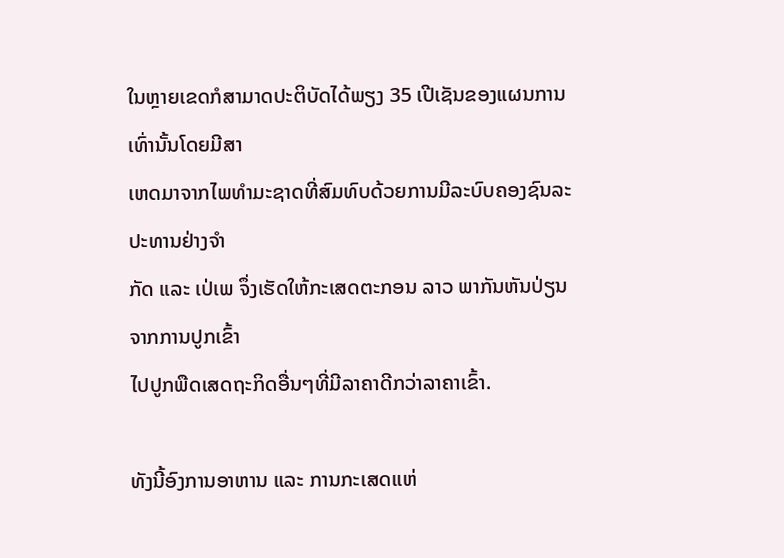ໃນຫຼາຍເຂດກໍສາມາດປະຕິບັດໄດ້ພຽງ 35 ເປີເຊັນຂອງແຜນການເທົ່ານັ້ນໂດຍມີສາ
ເຫດມາຈາກໄພທຳມະຊາດທີ່ສົມທົບດ້ວຍການມີລະບົບຄອງຊົນລະປະທານຢ່າງຈຳ
ກັດ ແລະ ເປ່ເພ ຈຶ່ງເຮັດໃຫ້ກະເສດຕະກອນ ລາວ ພາກັນຫັນປ່ຽນຈາກການປູກເຂົ້າ
ໄປປູກພືດເສດຖະກິດອື່ນໆທີ່ມີລາຄາດີກວ່າລາຄາເຂົ້າ.

ທັງນີ້ອົງການອາຫານ ແລະ ການກະເສດແຫ່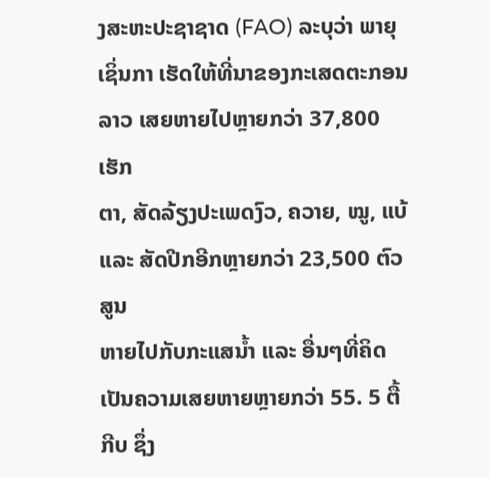ງສະຫະປະຊາຊາດ (FAO) ລະບຸວ່າ ພາຍຸ
ເຊິ່ນກາ ເຮັດໃຫ້ທີ່ນາຂອງກະເສດຕະກອນ ລາວ ເສຍຫາຍໄປຫຼາຍກວ່າ 37,800 ເຮັກ
ຕາ, ສັດລ້ຽງປະເພດງົວ, ຄວາຍ, ໝູ, ແບ້ ແລະ ສັດປີກອີກຫຼາຍກວ່າ 23,500 ຕົວສູນ
ຫາຍໄປກັບກະແສນໍ້າ ແລະ ອື່ນໆທີ່ຄິດເປັນຄວາມເສຍຫາຍຫຼາຍກວ່າ 55. 5 ຕື້ກີບ ຊຶ່ງ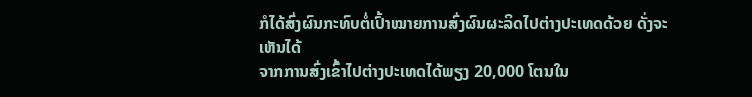ກໍໄດ້ສົ່ງຜົນກະທົບຕໍ່ເປົ້າໝາຍການສົ່ງຜົນຜະລິດໄປຕ່າງປະເທດດ້ວຍ ດັ່ງຈະເຫັນໄດ້
ຈາກການສົ່ງເຂົ້າໄປຕ່າງປະເທດໄດ້ພຽງ 20,000 ໂຕນໃນ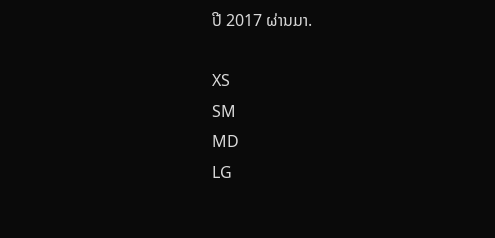ປີ 2017 ຜ່ານມາ.

XS
SM
MD
LG